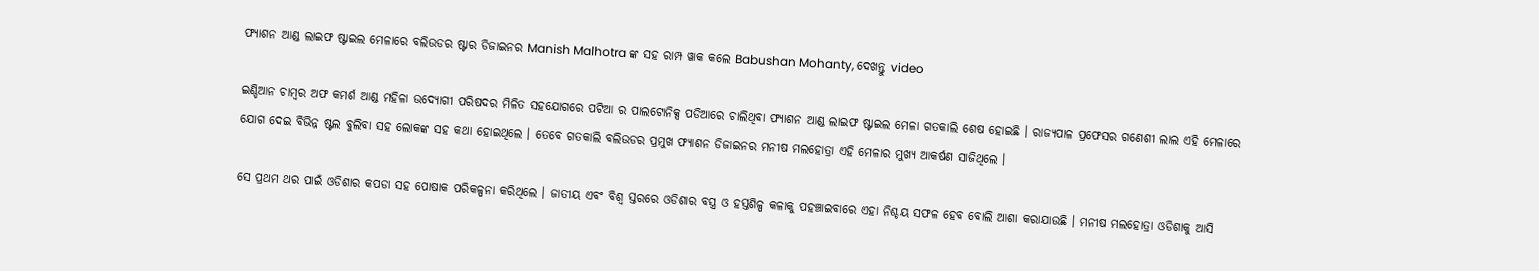ଫ୍ୟାଶନ ଆଣ୍ଡ ଲାଇଫ ଷ୍ଟାଇଲ ମେଳାରେ ବଲିଉଡର ଷ୍ଟାର ଡିଜାଇନର Manish Malhotra ଙ୍କ ସହ ରାମ୍ପ ୱାକ କଲେ Babushan Mohanty, ଦେଖନ୍ତୁ video

ଇଣ୍ଡିଆନ ଚାମ୍ବର ଅଫ କମର୍ଶ ଆଣ୍ଡ ମହିଳା ଉଦ୍ଯୋଗୀ ପରିଷଦର ମିଳିତ ସହଯୋଗରେ ପଟିଆ ର ପାଲଟୋନିକ୍ସ ପଡିଆରେ ଚାଲିଥିବା ଫ୍ୟାଶନ ଆଣ୍ଡ ଲାଇଫ ଷ୍ଟାଇଲ ମେଳା ଗତକାଲି ଶେଷ ହୋଇଛି । ରାଜ୍ୟପାଳ ପ୍ରଫେସର ଗଣେଶୀ ଲାଲ ଏହି ମେଳାରେ ଯୋଗ ଦେଇ ବିଭିନ୍ନ ଷ୍ଟଲ ବୁଲିବା ସହ ଲୋକଙ୍କ ସହ କଥା ହୋଇଥିଲେ । ତେବେ ଗତକାଲି ବଲିଉଡର ପ୍ରମୁଖ ଫ୍ୟାଶନ ଡିଜାଇନର ମନୀଷ ମଲହୋତ୍ରା ଏହି ମେଳାର ମୁଖ୍ୟ ଆକର୍ଷଣ ସାଜିଥିଲେ ।

ସେ ପ୍ରଥମ ଥର ପାଇଁ ଓଡିଶାର କପଡା ସହ ପୋଷାକ ପରିକଳ୍ପନା କରିଥିଲେ । ଜାତୀୟ ଏବଂ ବିଶ୍ଵ ସ୍ତରରେ ଓଡିଶାର ବସ୍ତ୍ର ଓ ହସ୍ତଶିଳ୍ପ କଳାକୁ ପହଞ୍ଚାଇବାରେ ଏହା ନିଶ୍ଚୟ ସଫଳ ହେବ ବୋଲି ଆଶା କରାଯାଉଛି । ମନୀଷ ମଲହୋତ୍ରା ଓଡିଶାକୁ ଆସି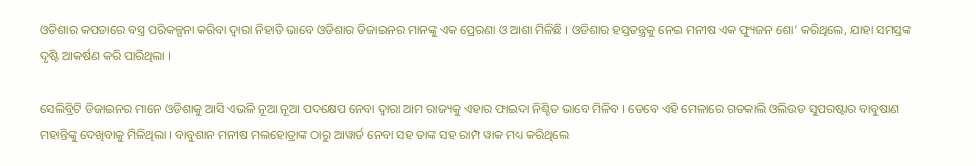ଓଡିଶାର କପଡାରେ ବସ୍ତ୍ର ପରିକଳ୍ପନା କରିବା ଦ୍ଵାରା ନିହାତି ଭାବେ ଓଡିଶାର ଡିଜାଇନର ମାନଙ୍କୁ ଏକ ପ୍ରେରଣା ଓ ଆଶା ମିଳିଛି । ଓଡିଶାର ହସ୍ତତନ୍ତ୍ରକୁ ନେଇ ମନୀଷ ଏକ ଫ୍ୟୁଜନ ଶୋ’ କରିଥିଲେ, ଯାହା ସମସ୍ତଙ୍କ ଦୃଷ୍ଟି ଆକର୍ଷଣ କରି ପାରିଥିଲା ।

ସେଲିବ୍ରିଟି ଡିଜାଇନର ମାନେ ଓଡିଶାକୁ ଆସି ଏଭଳି ନୂଆ ନୂଆ ପଦକ୍ଷେପ ନେବା ଦ୍ଵାରା ଆମ ରାଜ୍ୟକୁ ଏହାର ଫାଇଦା ନିଶ୍ଚିତ ଭାବେ ମିଳିବ । ତେବେ ଏହି ମେଳାରେ ଗତକାଲି ଓଲିଉଡ ସୁପରଷ୍ଟାର ବାବୁଷାଣ ମହାନ୍ତିଙ୍କୁ ଦେଖିବାକୁ ମିଳିଥିଲା । ବାବୁଶାନ ମନୀଷ ମଲହୋତ୍ରାଙ୍କ ଠାରୁ ଆୱାର୍ଡ ନେବା ସହ ତାଙ୍କ ସହ ରାମ୍ପ ୱାକ ମଧ୍ୟ କରିଥିଲେ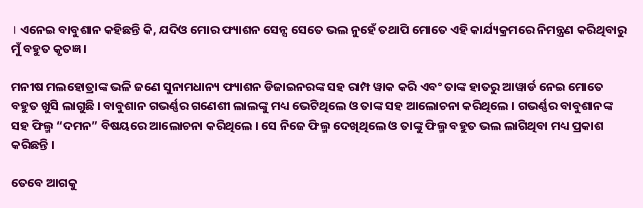। ଏନେଇ ବାବୁଶାନ କହିଛନ୍ତି କି, ଯଦିଓ ମୋର ଫ୍ୟାଶନ ସେନ୍ସ ସେତେ ଭଲ ନୁହେଁ ତଥାପି ମୋତେ ଏହି କାର୍ଯ୍ୟକ୍ରମରେ ନିମନ୍ତ୍ରଣ କରିଥିବାରୁ ମୁଁ ବହୁତ କୃତଜ୍ଞ ।

ମନୀଷ ମଲହୋତ୍ରାଙ୍କ ଭଳି ଜଣେ ସୁନାମଧାନ୍ୟ ଫ୍ୟାଶନ ଡିଜାଇନରଙ୍କ ସହ ରାମ୍ପ ୱାକ କରି ଏବଂ ତାଙ୍କ ହାତରୁ ଆୱାର୍ଡ ନେଇ ମୋତେ ବହୁତ ଖୁସି ଲାଗୁଛି । ବାବୁଶାନ ଗଭର୍ଣ୍ଣର ଗଣେଶୀ ଲାଲଙ୍କୁ ମଧ୍ୟ ଭେଟିଥିଲେ ଓ ତାଙ୍କ ସହ ଆଲୋଚନା କରିଥିଲେ । ଗଭର୍ଣ୍ଣର ବାବୁଶାନଙ୍କ ସହ ଫିଲ୍ମ “ଦମନ” ବିଷୟରେ ଆଲୋଚନା କରିଥିଲେ । ସେ ନିଜେ ଫିଲ୍ମ ଦେଖିଥିଲେ ଓ ତାଙ୍କୁ ଫିଲ୍ମ ବହୁତ ଭଲ ଲାଗିଥିବା ମଧ୍ୟ ପ୍ରକାଶ କରିଛନ୍ତି ।

ତେବେ ଆଗକୁ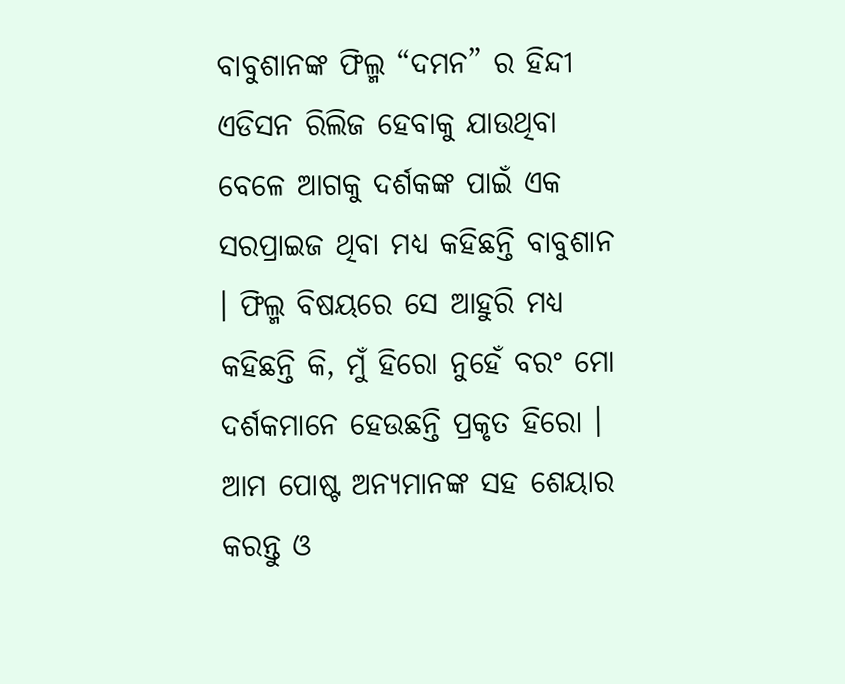ବାବୁଶାନଙ୍କ ଫିଲ୍ମ “ଦମନ” ର ହିନ୍ଦୀ ଏଡିସନ ରିଲିଜ ହେବାକୁ ଯାଉଥିବା ବେଳେ ଆଗକୁ ଦର୍ଶକଙ୍କ ପାଇଁ ଏକ ସରପ୍ରାଇଜ ଥିବା ମଧ୍ୟ କହିଛନ୍ତି ବାବୁଶାନ । ଫିଲ୍ମ ବିଷୟରେ ସେ ଆହୁରି ମଧ୍ୟ କହିଛନ୍ତି କି, ମୁଁ ହିରୋ ନୁହେଁ ବରଂ ମୋ ଦର୍ଶକମାନେ ହେଉଛନ୍ତି ପ୍ରକୃତ ହିରୋ । ଆମ ପୋଷ୍ଟ ଅନ୍ୟମାନଙ୍କ ସହ ଶେୟାର କରନ୍ତୁ ଓ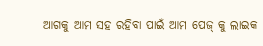ଆଗକୁ ଆମ ସହ ରହିବା ପାଇଁ ଆମ ପେଜ୍ କୁ ଲାଇକ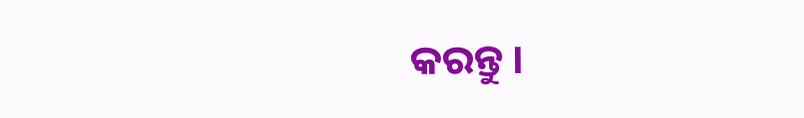କରନ୍ତୁ ।